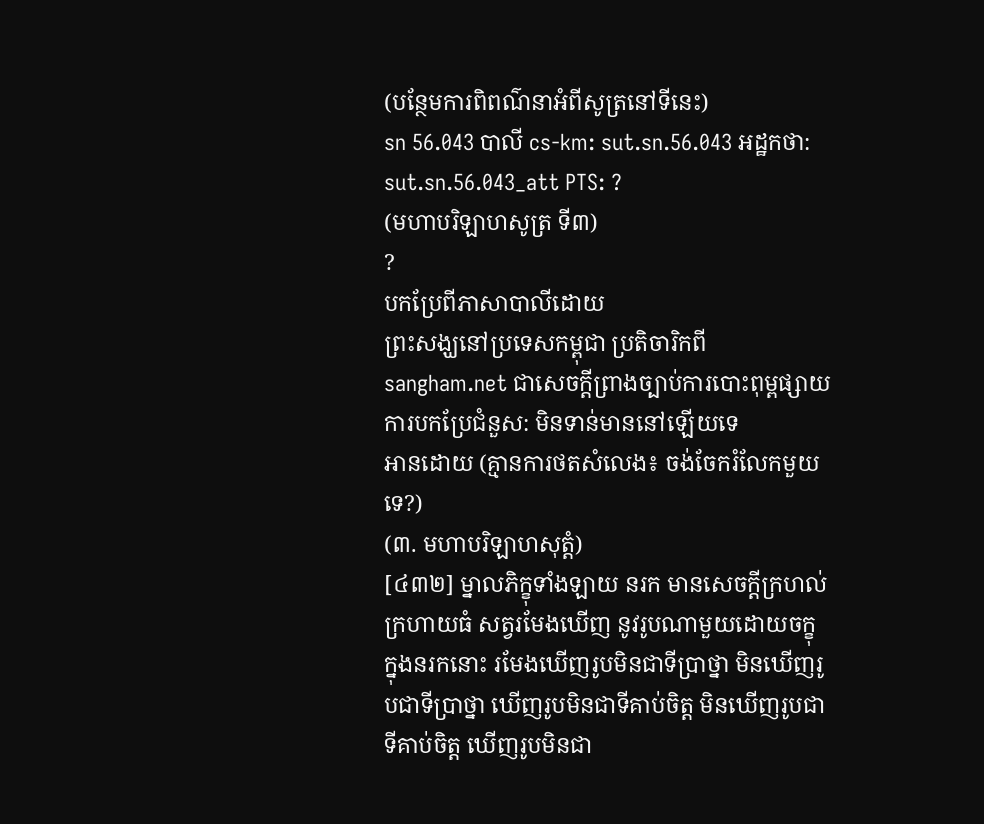(បន្ថែមការពិពណ៌នាអំពីសូត្រនៅទីនេះ)
sn 56.043 បាលី cs-km: sut.sn.56.043 អដ្ឋកថា: sut.sn.56.043_att PTS: ?
(មហាបរិឡាហសូត្រ ទី៣)
?
បកប្រែពីភាសាបាលីដោយ
ព្រះសង្ឃនៅប្រទេសកម្ពុជា ប្រតិចារិកពី sangham.net ជាសេចក្តីព្រាងច្បាប់ការបោះពុម្ពផ្សាយ
ការបកប្រែជំនួស: មិនទាន់មាននៅឡើយទេ
អានដោយ (គ្មានការថតសំលេង៖ ចង់ចែករំលែកមួយទេ?)
(៣. មហាបរិឡាហសុត្តំ)
[៤៣២] ម្នាលភិក្ខុទាំងឡាយ នរក មានសេចក្ដីក្រហល់ក្រហាយធំ សត្វរមែងឃើញ នូវរូបណាមួយដោយចក្ខុ ក្នុងនរកនោះ រមែងឃើញរូបមិនជាទីប្រាថ្នា មិនឃើញរូបជាទីប្រាថ្នា ឃើញរូបមិនជាទីគាប់ចិត្ត មិនឃើញរូបជាទីគាប់ចិត្ត ឃើញរូបមិនជា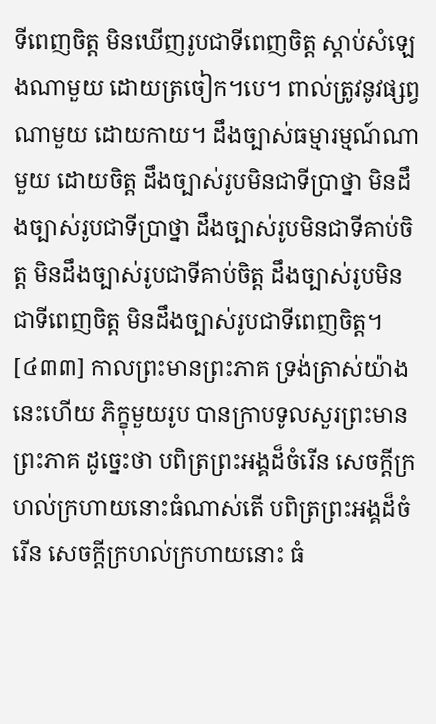ទីពេញចិត្ត មិនឃើញរូបជាទីពេញចិត្ត ស្ដាប់សំឡេងណាមួយ ដោយត្រចៀក។បេ។ ពាល់ត្រូវនូវផ្សព្វណាមួយ ដោយកាយ។ ដឹងច្បាស់ធម្មារម្មណ៍ណាមួយ ដោយចិត្ត ដឹងច្បាស់រូបមិនជាទីប្រាថ្នា មិនដឹងច្បាស់រូបជាទីប្រាថ្នា ដឹងច្បាស់រូបមិនជាទីគាប់ចិត្ត មិនដឹងច្បាស់រូបជាទីគាប់ចិត្ត ដឹងច្បាស់រូបមិនជាទីពេញចិត្ត មិនដឹងច្បាស់រូបជាទីពេញចិត្ត។
[៤៣៣] កាលព្រះមានព្រះភាគ ទ្រង់ត្រាស់យ៉ាងនេះហើយ ភិក្ខុមួយរូប បានក្រាបទូលសួរព្រះមានព្រះភាគ ដូច្នេះថា បពិត្រព្រះអង្គដ៏ចំរើន សេចក្ដីក្រហល់ក្រហាយនោះធំណាស់តើ បពិត្រព្រះអង្គដ៏ចំរើន សេចក្ដីក្រហល់ក្រហាយនោះ ធំ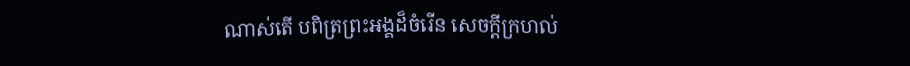ណាស់តើ បពិត្រព្រះអង្គដ៏ចំរើន សេចក្ដីក្រហល់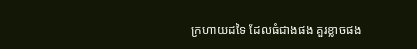ក្រហាយដទៃ ដែលធំជាងផង គួរខ្លាចផង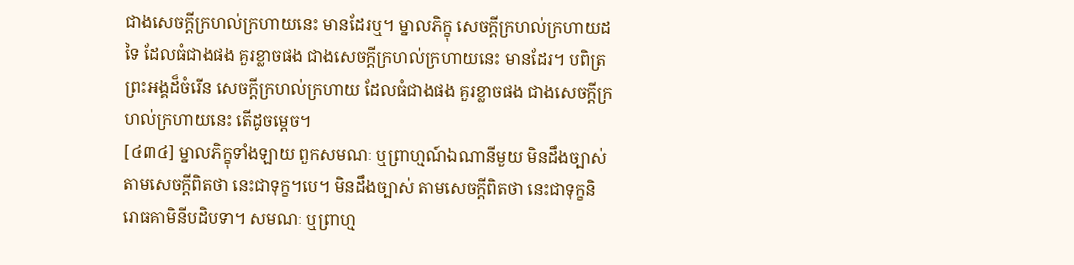ជាងសេចក្ដីក្រហល់ក្រហាយនេះ មានដែរឬ។ ម្នាលភិក្ខុ សេចក្ដីក្រហល់ក្រហាយដទៃ ដែលធំជាងផង គួរខ្លាចផង ជាងសេចក្ដីក្រហល់ក្រហាយនេះ មានដែរ។ បពិត្រព្រះអង្គដ៏ចំរើន សេចក្ដីក្រហល់ក្រហាយ ដែលធំជាងផង គួរខ្លាចផង ជាងសេចក្ដីក្រហល់ក្រហាយនេះ តើដូចម្ដេច។
[៤៣៤] ម្នាលភិក្ខុទាំងឡាយ ពួកសមណៈ ឬព្រាហ្មណ៍ឯណានីមួយ មិនដឹងច្បាស់ តាមសេចក្ដីពិតថា នេះជាទុក្ខ។បេ។ មិនដឹងច្បាស់ តាមសេចក្ដីពិតថា នេះជាទុក្ខនិរោធគាមិនីបដិបទា។ សមណៈ ឬព្រាហ្ម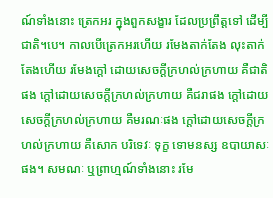ណ៍ទាំងនោះ ត្រេកអរ ក្នុងពួកសង្ខារ ដែលប្រព្រឹត្តទៅ ដើម្បីជាតិ។បេ។ កាលបើត្រេកអរហើយ រមែងតាក់តែង លុះតាក់តែងហើយ រមែងក្ដៅ ដោយសេចក្ដីក្រហល់ក្រហាយ គឺជាតិផង ក្ដៅដោយសេចក្ដីក្រហល់ក្រហាយ គឺជរាផង ក្ដៅដោយសេចក្ដីក្រហល់ក្រហាយ គឺមរណៈផង ក្ដៅដោយសេចក្ដីក្រហល់ក្រហាយ គឺសោក បរិទេវៈ ទុក្ខ ទោមនស្ស ឧបាយាសៈផង។ សមណៈ ឬព្រាហ្មណ៍ទាំងនោះ រមែ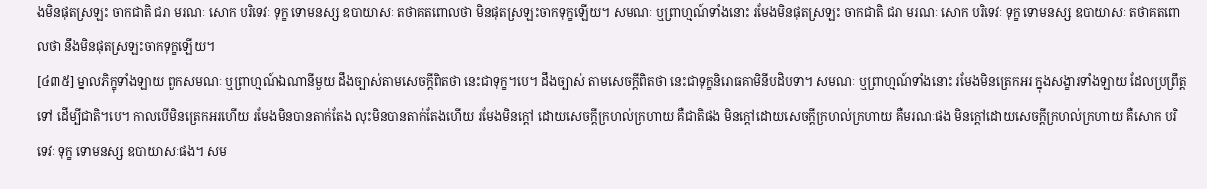ងមិនផុតស្រឡះ ចាកជាតិ ជរា មរណៈ សោក បរិទេវៈ ទុក្ខ ទោមនស្ស ឧបាយាសៈ តថាគតពោលថា មិនផុតស្រឡះចាកទុក្ខឡើយ។ សមណៈ ឬព្រាហ្មណ៍ទាំងនោះ រមែងមិនផុតស្រឡះ ចាកជាតិ ជរា មរណៈ សោក បរិទេវៈ ទុក្ខ ទោមនស្ស ឧបាយាសៈ តថាគតពោលថា នឹងមិនផុតស្រឡះចាកទុក្ខឡើយ។
[៤៣៥] ម្នាលភិក្ខុទាំងឡាយ ពួកសមណៈ ឬព្រាហ្មណ៍ឯណានីមួយ ដឹងច្បាស់តាមសេចក្ដីពិតថា នេះជាទុក្ខ។បេ។ ដឹងច្បាស់ តាមសេចក្ដីពិតថា នេះជាទុក្ខនិរោធគាមិនីបដិបទា។ សមណៈ ឬព្រាហ្មណ៍ទាំងនោះ រមែងមិនត្រេកអរ ក្នុងសង្ខារទាំងឡាយ ដែលប្រព្រឹត្តទៅ ដើម្បីជាតិ។បេ។ កាលបើមិនត្រេកអរហើយ រមែងមិនបានតាក់តែង លុះមិនបានតាក់តែងហើយ រមែងមិនក្ដៅ ដោយសេចក្ដីក្រហល់ក្រហាយ គឺជាតិផង មិនក្ដៅដោយសេចក្ដីក្រហល់ក្រហាយ គឺមរណៈផង មិនក្ដៅដោយសេចក្ដីក្រហល់ក្រហាយ គឺសោក បរិទេវៈ ទុក្ខ ទោមនស្ស ឧបាយាសៈផង។ សម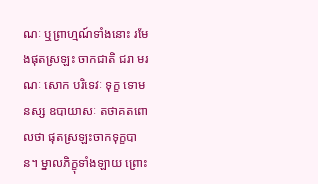ណៈ ឬព្រាហ្មណ៍ទាំងនោះ រមែងផុតស្រឡះ ចាកជាតិ ជរា មរណៈ សោក បរិទេវៈ ទុក្ខ ទោមនស្ស ឧបាយាសៈ តថាគតពោលថា ផុតស្រឡះចាកទុក្ខបាន។ ម្នាលភិក្ខុទាំងឡាយ ព្រោះ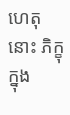ហេតុនោះ ភិក្ខុក្នុង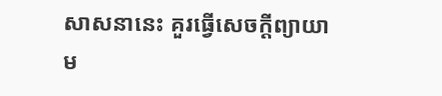សាសនានេះ គួរធ្វើសេចក្ដីព្យាយាម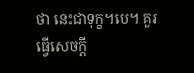ថា នេះជាទុក្ខ។បេ។ គួរធ្វើសេចក្ដី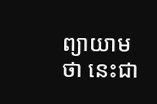ព្យាយាមថា នេះជា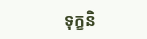ទុក្ខនិ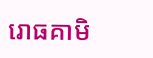រោធគាមិ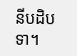នីបដិបទា។